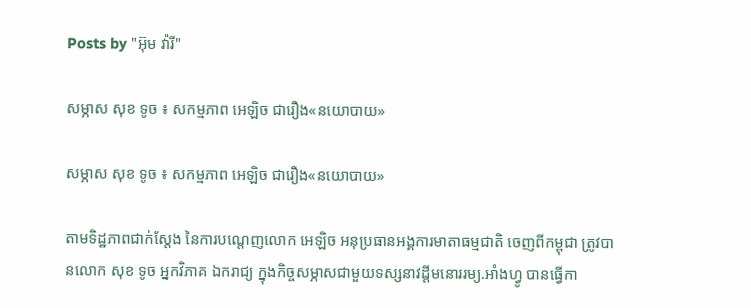Posts by "អ៊ុម វ៉ារី"

សម្ភាស សុខ ទូច ៖ សកម្មភាព អេឡិច ជារឿង«នយោបាយ»

សម្ភាស សុខ ទូច ៖ សកម្មភាព អេឡិច ជារឿង«នយោបាយ»

តាមទិដ្ឋភាពជាក់ស្តែង នៃការបណ្តេញលោក អេឡិច អនុប្រធានអង្គការមាតាធម្មជាតិ ចេញពីកម្ពុជា ត្រូវបានលោក សុខ ទូច អ្នកវិភាគ ឯករាជ្យ ក្នុងកិច្ចសម្ភាសជាមួយទស្សនាវដ្តីមនោររម្យ.អាំងហ្វូ បានធ្វើកា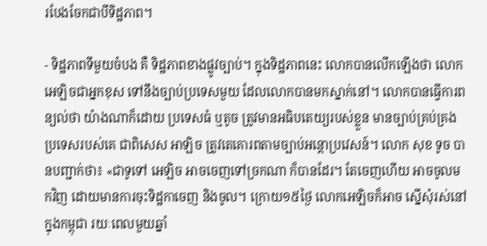របែងចែកជាបីទិដ្ឋភាព។

- ទិដ្ឋភាពទីមួយចំបង គឺ ទិដ្ឋភាពខាងផ្លូវច្បាប់។ ក្នុងទិដ្ឋភាពនេះ លោកបានលើកឡើងថា លោក អេឡិចជាអ្នកខុស ទៅនឹងច្បាប់ប្រទេសមួយ ដែលលោកបានមកស្នាក់នៅ។ លោកបានធ្វើការពន្យល់ថា យ៉ាងណាក៏ដោយ ប្រទេសធំ ឬតូច ត្រូវមានអធិបតេយ្យរបស់ខ្លួន មានច្បាប់គ្រប់គ្រងប្រទេសរបស់គេ ជាពិសេស អាឡិច ត្រូវតេគោរពតាមច្បាប់អន្តោប្រវេសន៍។ លោក សុខ ទូច បានបញ្ជាក់ថា៖ «ជាទូទៅ អេឡិច អាចចេញទៅច្រកណា ក៏បានដែរ។ តែចេញហើយ អាចចូលមកវិញ ដោយមានការចុះទិដ្ឋកាចេញ និងចូល។ ក្រោយ១៥ថ្ងៃ លោកអេឡិចក៏អាច ស្នើសុំរស់នៅក្នុងកម្ពុជា រយៈពេលមួយឆ្នាំ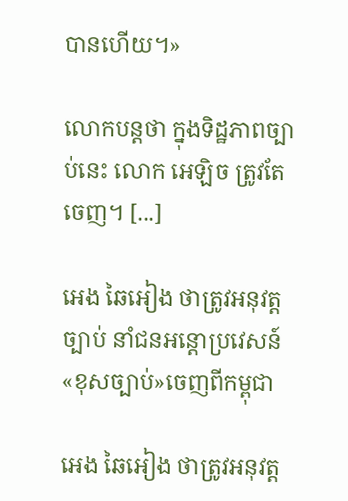បានហើយ។»

លោកបន្តថា ក្នុងទិដ្ឋភាពច្បាប់នេះ លោក អេឡិច ត្រូវតែចេញ។ [...]

អេង ឆៃអៀង ថាត្រូវអនុវត្តច្បាប់ នាំជនអន្តោប្រវេសន៍«ខុសច្បាប់»ចេញពីកម្ពុជា

អេង ឆៃអៀង ថាត្រូវអនុវត្ត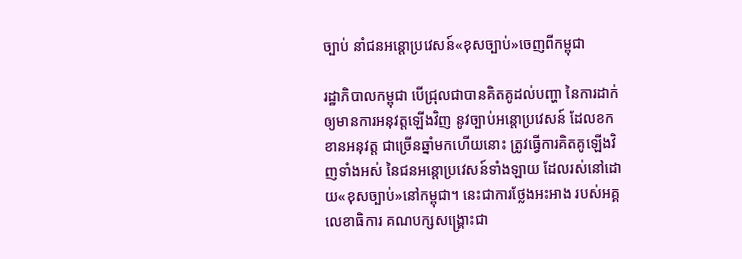ច្បាប់ នាំជនអន្តោប្រវេសន៍«ខុសច្បាប់»ចេញពីកម្ពុជា

រដ្ឋាភិបាលកម្ពុជា បើជ្រុលជាបានគិតគូដល់បញ្ហា នៃការដាក់ឲ្យមានការអនុវត្តឡើងវិញ នូវច្បាប់អន្តោប្រវេសន៍ ដែលខកខានអនុវត្ត ជាច្រើនឆ្នាំមកហើយនោះ ត្រូវធ្វើការគិតគូឡើងវិញទាំងអស់ នៃជនអន្តោប្រវេសន៍ទាំងឡាយ ដែលរស់នៅដោយ«ខុសច្បាប់»នៅកម្ពុជា។ នេះជាការថ្លែងអះអាង របស់អគ្គលេខាធិការ គណបក្សសង្គ្រោះជា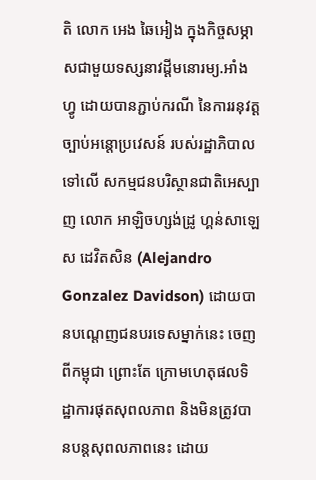តិ លោក អេង ឆៃអៀង ក្នុងកិច្ចសម្ភាសជាមួយទស្សនាវដ្តីមនោរម្យ.អាំងហ្វូ ដោយបានភ្ជាប់ករណី នៃការរនុវត្តច្បាប់អន្តោប្រវេសន៍ របស់រដ្ឋាភិបាលទៅលើ សកម្មជនបរិស្ថានជាតិអេស្បាញ លោក អាឡិចហ្សង់ដ្រូ ហ្គន់សាឡេស ដេវិតសិន (Alejandro Gonzalez Davidson) ដោយបានបណ្តេញជនបរទេសម្នាក់នេះ ចេញពីកម្ពុជា ព្រោះតែ ក្រោមហេតុផលទិដ្ឋាការផុតសុពលភាព និងមិនត្រូវបានបន្តសុពលភាពនេះ ដោយ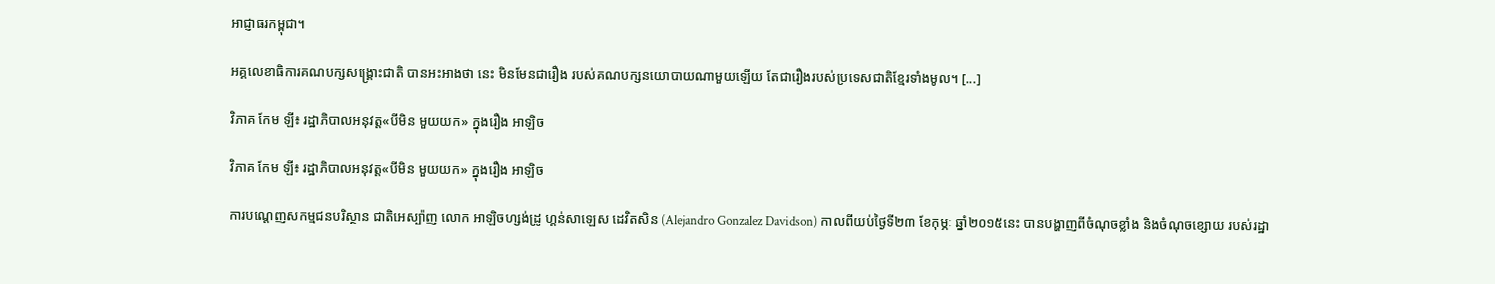អាជ្ញាធរកម្ពុជា។

អគ្គលេខាធិការគណបក្សសង្គ្រោះជាតិ បានអះអាងថា នេះ មិនមែនជារឿង របស់គណបក្សនយោបាយណាមួយឡើយ តែជារឿងរបស់ប្រទេសជាតិខ្មែរទាំងមូល។ [...]

វិភាគ កែម ឡី៖ រដ្ឋាភិបាលអនុវត្ត«បីមិន មួយយក» ក្នុងរឿង អាឡិច

វិភាគ កែម ឡី៖ រដ្ឋាភិបាលអនុវត្ត«បីមិន មួយយក» ក្នុងរឿង អាឡិច

ការបណ្ដេញសកម្មជនបរិស្ថាន ជាតិអេស្ប៉ាញ លោក អាឡិចហ្សង់ដ្រូ ហ្គន់សាឡេស ដេវិតសិន (Alejandro Gonzalez Davidson) កាលពីយប់ថ្ងៃទី២៣ ខែកុម្ភៈ ឆ្នាំ២០១៥នេះ បានបង្ហាញពីចំណុចខ្លាំង និងចំណុចខ្សោយ របស់រដ្ឋា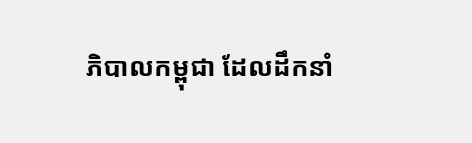ភិបាលកម្ពុជា ដែលដឹកនាំ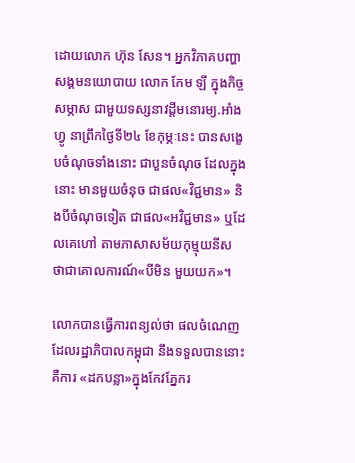ដោយលោក ហ៊ុន សែន។ អ្នកវិភាគបញ្ហាសង្គមនយោបាយ លោក កែម ឡី ក្នុងកិច្ចសម្ភាស ជាមួយទស្សនាវដ្តីមនោរម្យ.អាំងហ្វូ នាព្រឹកថ្ងៃទី២៤ ខែកុម្ភៈនេះ បានសង្ខេបចំណុចទាំងនោះ ជាបួនចំណុច ដែលក្នុងនោះ មានមួយចំនុច ជាផល«វិជ្ជមាន» និងបីចំណុចទៀត ជាផល«អវិជ្ជមាន» ឬដែលគេហៅ តាមភាសាសម័យកុម្មុយនីស ថាជាគោលការណ៍«បីមិន មួយយក»។

លោកបានធ្វើការពន្យល់ថា ផលចំណេញដែលរដ្ឋាភិបាលកម្ពុជា នឹងទទួលបាននោះគឺការ «ដកបន្លា»ក្នុងកែវភ្នែករ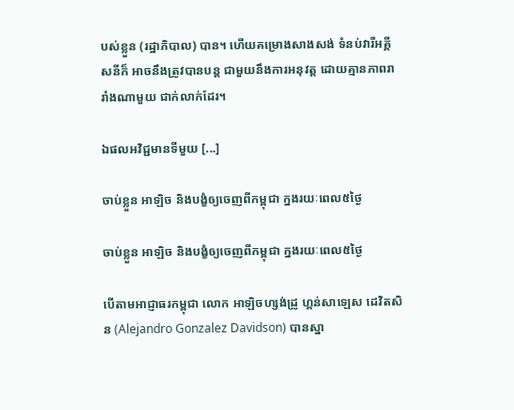បស់ខ្លួន (រដ្ឋាភិបាល) បាន។ ហើយគម្រោងសាងសង់ ទំនប់វារីអគ្គីសនីក៏ អាចនឹងត្រូវបានបន្ត ជាមួយនឹងការអនុវត្ត ដោយគ្មានភាពរារាំងណាមួយ ជាក់លាក់ដែរ។

ឯផលអវិជ្ជមានទីមួយ [...]

ចាប់ខ្លួន អាឡិច និងបង្ខំឲ្យចេញពីកម្ពុជា ក្នងរយៈពេល៥ថ្ងៃ

ចាប់ខ្លួន អាឡិច និងបង្ខំឲ្យចេញពីកម្ពុជា ក្នងរយៈពេល៥ថ្ងៃ

បើតាមអាជ្ញាធរកម្ពុជា លោក អាឡិចហ្សង់ដ្រូ ហ្គន់សាឡេស ដេវិតសិន (Alejandro Gonzalez Davidson) បានស្នា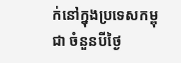ក់នៅក្នុងប្រទេសកម្ពុជា ចំនួនបីថ្ងៃ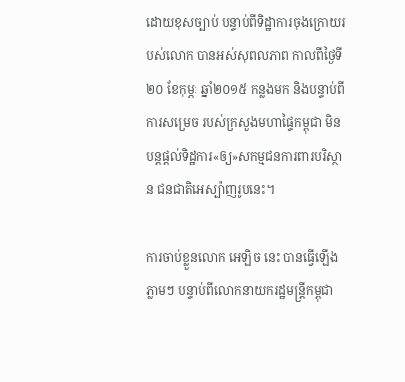ដោយខុសច្បាប់ បន្ទាប់ពីទិដ្ឋាការចុងក្រោយរបស់លោក បានអស់សុពលភាព កាលពីថ្ងៃទី២០ ខែកុម្ភៈ ឆ្នាំ២០១៥ កន្លងមក និងបន្ទាប់ពីការសម្រេច របស់ក្រសួងមហាផ្ទៃកម្ពុជា មិនបន្តផ្ដល់ទិដ្ឋការ«ឲ្យ»សកម្មជនការពារបរិស្ថាន ជនជាតិអេស្ប៉ាញរូបនេះ។

ការចាប់ខ្លួនលោក អេឡិច នេះ បានធ្វើឡើងភ្លាមៗ បន្ទាប់ពីលោកនាយករដ្ឋមន្រ្តីកម្ពុជា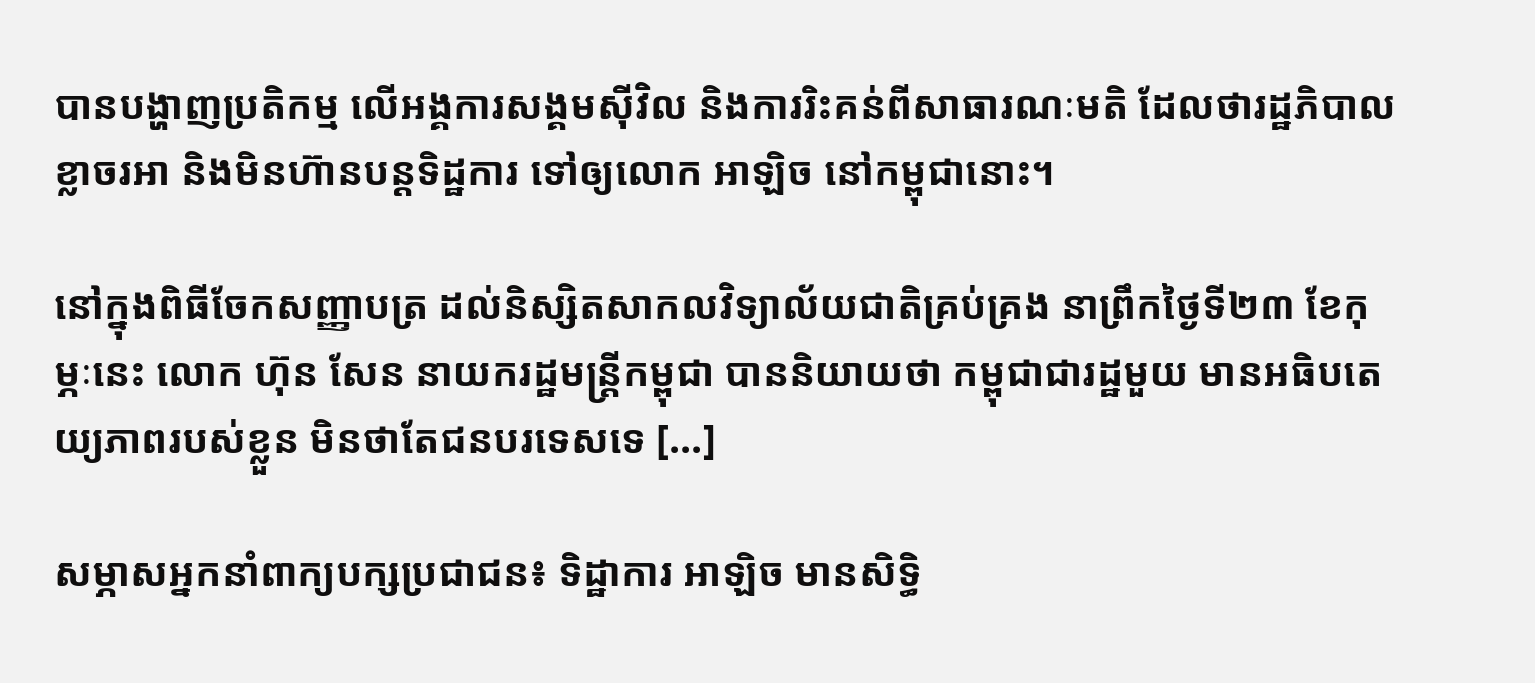បានបង្ហាញប្រតិកម្ម លើអង្គការសង្គមស៊ីវិល និងការរិះគន់ពីសាធារណៈមតិ ដែលថារដ្ឋភិបាលខ្លាចរអា និងមិនហ៊ានបន្តទិដ្ឋការ ទៅឲ្យលោក អាឡិច នៅកម្ពុជានោះ។

នៅក្នុងពិធីចែកសញ្ញាបត្រ ដល់និស្សិតសាកលវិទ្យាល័យជាតិគ្រប់គ្រង នាព្រឹកថ្ងៃទី២៣ ខែកុម្ភៈនេះ លោក ហ៊ុន សែន នាយករដ្ឋមន្រ្តីកម្ពុជា បាននិយាយថា កម្ពុជាជារដ្ឋមួយ មានអធិបតេយ្យភាពរបស់ខ្លួន មិនថាតែជនបរទេសទេ [...]

សម្ភាសអ្នកនាំពាក្យបក្សប្រជាជន៖ ទិដ្ឋាការ អាឡិច មានសិទ្ធិ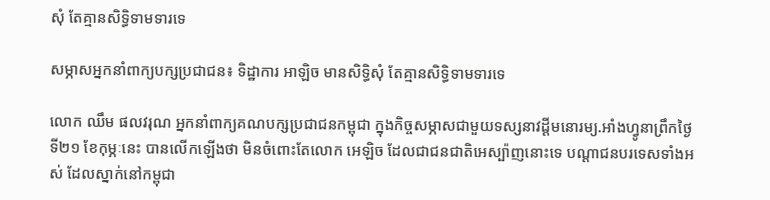សុំ តែគ្មានសិទ្ធិទាមទារទេ

សម្ភាសអ្នកនាំពាក្យបក្សប្រជាជន៖ ទិដ្ឋាការ អាឡិច មានសិទ្ធិសុំ តែគ្មានសិទ្ធិទាមទារទេ

លោក ឈឹម ផលវរុណ អ្នកនាំពាក្យគណបក្សប្រជាជនកម្ពុជា ក្នុងកិច្ចសម្ភាសជាមួយទស្សនាវដ្តីមនោរម្យ.អាំងហ្វូនាព្រឹកថ្ងៃទី២១ ខែកុម្ភៈនេះ បានលើកឡើងថា មិនចំពោះតែលោក អេឡិច ដែលជាជនជាតិអេស្ប៉ាញនោះទេ បណ្តាជនបរទេសទាំងអស់ ដែលស្នាក់នៅកម្ពុជា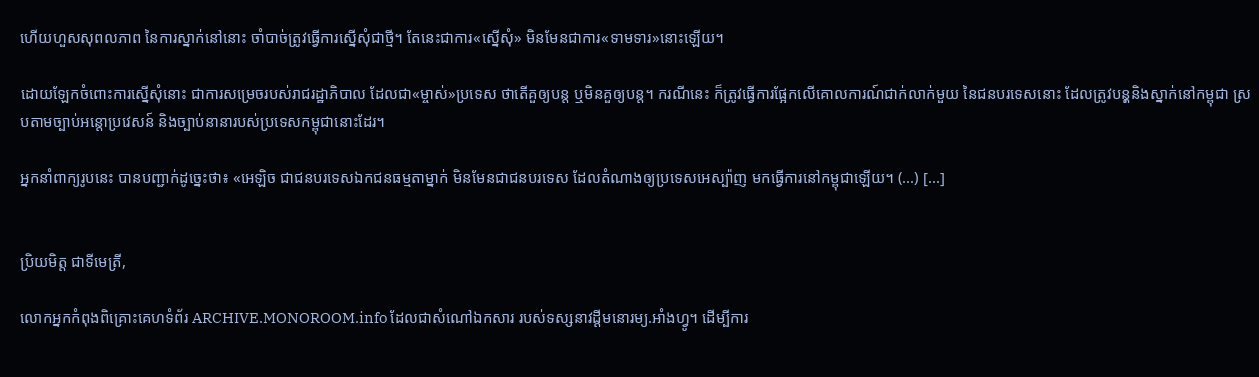ហើយហួសសុពលភាព នៃការស្នាក់នៅនោះ ចាំបាច់ត្រូវធ្វើការស្នើសុំជាថ្មី។ តែនេះជាការ«ស្នើសុំ» មិនមែនជាការ«ទាមទារ»នោះឡើយ។

ដោយឡែកចំពោះការស្នើសុំនោះ ជាការសម្រេចរបស់រាជរដ្ឋាភិបាល ដែលជា«ម្ចាស់»ប្រទេស ថាតើគួឲ្យបន្ត ឬមិនគួឲ្យបន្ត។ ករណីនេះ ក៏ត្រូវធ្វើការផ្អែកលើគោលការណ៍ជាក់លាក់មួយ នៃជនបរទេសនោះ ដែលត្រូវបនុ្តនិងស្នាក់នៅកម្ពុជា ស្របតាមច្បាប់អន្តោប្រវេសន៍ និងច្បាប់នានារបស់ប្រទេសកម្ពុជានោះដែរ។

អ្នកនាំពាក្យរូបនេះ បានបញ្ជាក់ដូច្នេះថា៖ «អេឡិច ជាជនបរទេសឯកជនធម្មតាម្នាក់ មិនមែនជាជនបរទេស ដែលតំណាងឲ្យប្រទេសអេស្ប៉ាញ មកធ្វើការនៅកម្ពុជាឡើយ។ (...) [...]


ប្រិយមិត្ត ជាទីមេត្រី,

លោកអ្នកកំពុងពិគ្រោះគេហទំព័រ ARCHIVE.MONOROOM.info ដែលជាសំណៅឯកសារ របស់ទស្សនាវដ្ដីមនោរម្យ.អាំងហ្វូ។ ដើម្បីការ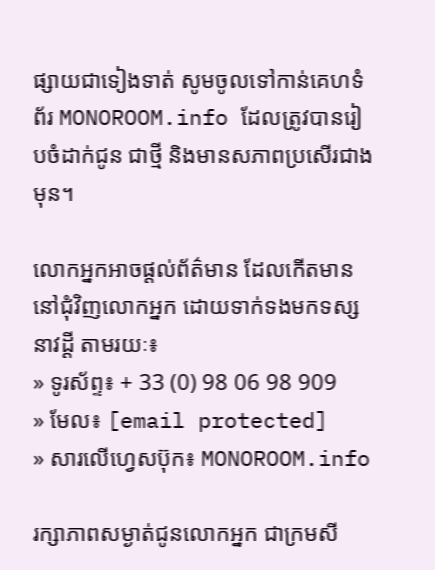ផ្សាយជាទៀងទាត់ សូមចូលទៅកាន់គេហទំព័រ MONOROOM.info ដែលត្រូវបានរៀបចំដាក់ជូន ជាថ្មី និងមានសភាពប្រសើរជាងមុន។

លោកអ្នកអាចផ្ដល់ព័ត៌មាន ដែលកើតមាន នៅជុំវិញលោកអ្នក ដោយទាក់ទងមកទស្សនាវដ្ដី តាមរយៈ៖
» ទូរស័ព្ទ៖ + 33 (0) 98 06 98 909
» មែល៖ [email protected]
» សារលើហ្វេសប៊ុក៖ MONOROOM.info

រក្សាភាពសម្ងាត់ជូនលោកអ្នក ជាក្រមសី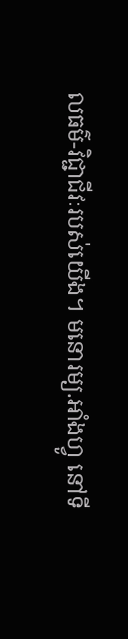លធម៌-វិជ្ជាជីវៈរបស់យើង។ មនោរម្យ.អាំងហ្វូ នៅទី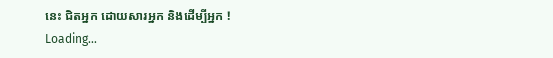នេះ ជិតអ្នក ដោយសារអ្នក និងដើម្បីអ្នក !
Loading...